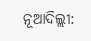ନୂଆଦିଲ୍ଲୀ: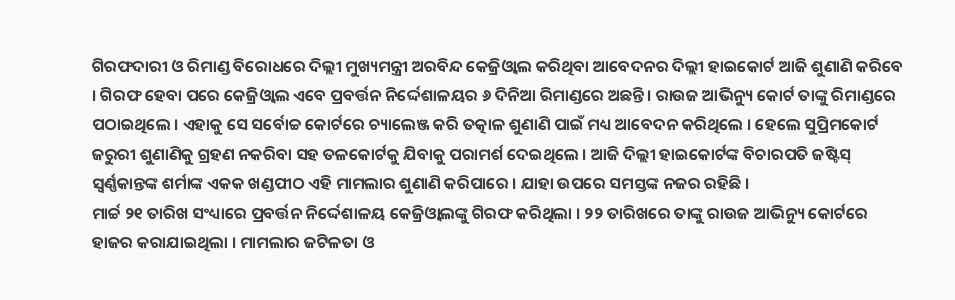ଗିରଫଦାରୀ ଓ ରିମାଣ୍ଡ ବିରୋଧରେ ଦିଲ୍ଲୀ ମୁଖ୍ୟମନ୍ତ୍ରୀ ଅରବିନ୍ଦ କେଜ୍ରିଓ୍ବାଲ କରିଥିବା ଆବେଦନର ଦିଲ୍ଲୀ ହାଇକୋର୍ଟ ଆଜି ଶୁଣାଣି କରିବେ । ଗିରଫ ହେବା ପରେ କେଜ୍ରିଓ୍ବାଲ ଏବେ ପ୍ରବର୍ତ୍ତନ ନିର୍ଦ୍ଦେଶାଳୟର ୬ ଦିନିଆ ରିମାଣ୍ଡରେ ଅଛନ୍ତି । ରାଉଜ ଆଭିନ୍ୟୁ କୋର୍ଟ ତାଙ୍କୁ ରିମାଣ୍ଡରେ ପଠାଇଥିଲେ । ଏହାକୁ ସେ ସର୍ବୋଚ୍ଚ କୋର୍ଟରେ ଚ୍ୟାଲେଞ୍ଜ କରି ତତ୍କାଳ ଶୁଣାଣି ପାଇଁ ମଧ୍ୟ ଆବେଦନ କରିଥିଲେ । ହେଲେ ସୁପ୍ରିମକୋର୍ଟ ଜରୁରୀ ଶୁଣାଣିକୁ ଗ୍ରହଣ ନକରିବା ସହ ତଳକୋର୍ଟକୁ ଯିବାକୁ ପରାମର୍ଶ ଦେଇଥିଲେ । ଆଜି ଦିଲ୍ଲୀ ହାଇକୋର୍ଟଙ୍କ ବିଚାରପତି ଜଷ୍ଟିସ୍ ସ୍ବର୍ଣ୍ଣକାନ୍ତଙ୍କ ଶର୍ମାଙ୍କ ଏକକ ଖଣ୍ଡପୀଠ ଏହି ମାମଲାର ଶୁଣାଣି କରିପାରେ । ଯାହା ଉପରେ ସମସ୍ତଙ୍କ ନଜର ରହିଛି ।
ମାର୍ଚ୍ଚ ୨୧ ତାରିଖ ସଂଧ୍ୟାରେ ପ୍ରବର୍ତ୍ତନ ନିର୍ଦ୍ଦେଶାଳୟ କେଜ୍ରିଓ୍ବାଲଙ୍କୁ ଗିରଫ କରିଥିଲା । ୨୨ ତାରିଖରେ ତାଙ୍କୁ ରାଉଜ ଆଭିନ୍ୟୁ କୋର୍ଟରେ ହାଜର କରାଯାଇଥିଲା । ମାମଲାର ଜଟିଳତା ଓ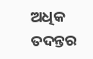ଅଧିକ ତଦନ୍ତର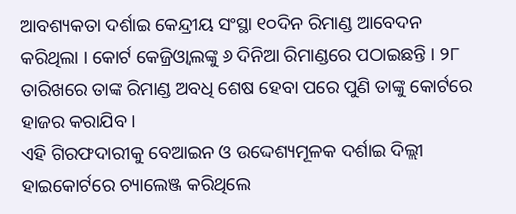ଆବଶ୍ୟକତା ଦର୍ଶାଇ କେନ୍ଦ୍ରୀୟ ସଂସ୍ଥା ୧୦ଦିନ ରିମାଣ୍ଡ ଆବେଦନ କରିଥିଲା । କୋର୍ଟ କେଜ୍ରିଓ୍ବାଲଙ୍କୁ ୬ ଦିନିଆ ରିମାଣ୍ଡରେ ପଠାଇଛନ୍ତି । ୨୮ ତାରିଖରେ ତାଙ୍କ ରିମାଣ୍ଡ ଅବଧି ଶେଷ ହେବା ପରେ ପୁଣି ତାଙ୍କୁ କୋର୍ଟରେ ହାଜର କରାଯିବ ।
ଏହି ଗିରଫଦାରୀକୁ ବେଆଇନ ଓ ଉଦ୍ଦେଶ୍ୟମୂଳକ ଦର୍ଶାଇ ଦିଲ୍ଲୀ ହାଇକୋର୍ଟରେ ଚ୍ୟାଲେଞ୍ଜ କରିଥିଲେ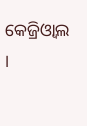କେଜ୍ରିଓ୍ବାଲ ।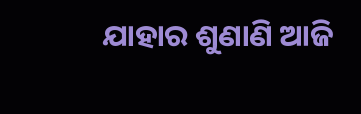ଯାହାର ଶୁଣାଣି ଆଜି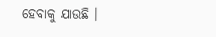ହେବାକୁ ଯାଉଛି ।